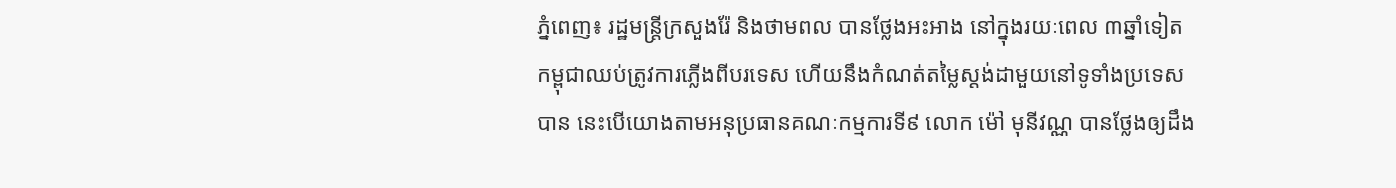ភ្នំពេញ៖ រដ្ឋមន្ត្រីក្រសួងរ៉ែ និងថាមពល បានថ្លែងអះអាង នៅក្នុងរយៈពេល ៣ឆ្នាំទៀត កម្ពុជាឈប់ត្រូវការភ្លើងពីបរទេស ហើយនឹងកំណត់តម្លៃស្ដង់ដាមួយនៅទូទាំងប្រទេសបាន នេះបើយោងតាមអនុប្រធានគណៈកម្មការទី៩ លោក ម៉ៅ មុនីវណ្ណ បានថ្លែងឲ្យដឹង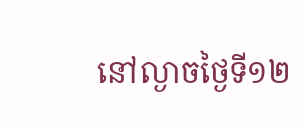នៅល្ងាចថ្ងៃទី១២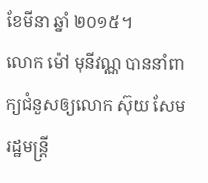ខែមីនា ឆ្នាំ ២០១៥។
លោក ម៉ៅ មុនីវណ្ណ បាននាំពាក្យជំនួសឲ្យលោក ស៊ុយ សែម រដ្ឋមន្ត្រី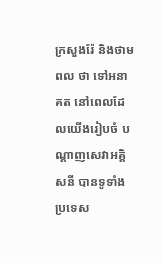ក្រសួងរ៉ែ និងថាមពល ថា ទៅអនាគត នៅពេលដែលយើងរៀបចំ បណ្ដាញសេវាអគ្គិ សនី បានទូទាំងប្រទេស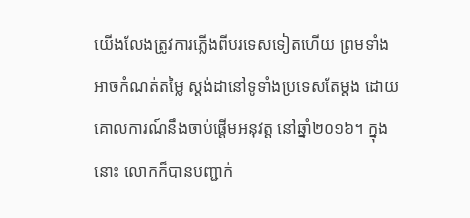យើងលែងត្រូវការភ្លើងពីបរទេសទៀតហើយ ព្រមទាំងអាចកំណត់តម្លៃ ស្តង់ដានៅទូទាំងប្រទេសតែម្ដង ដោយ គោលការណ៍នឹងចាប់ផ្ដើមអនុវត្ត នៅឆ្នាំ២០១៦។ ក្នុងនោះ លោកក៏បានបញ្ជាក់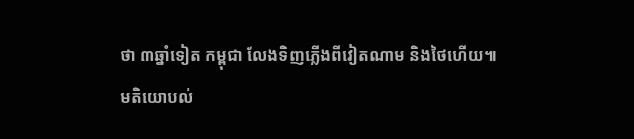ថា ៣ឆ្នាំទៀត កម្ពុជា លែងទិញភ្លើងពីវៀតណាម និងថៃហើយ៕
មតិយោបល់